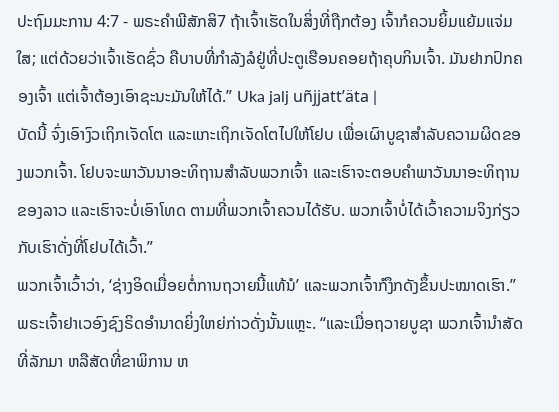ປະຖົມມະການ 4:7 - ພຣະຄຳພີສັກສິ7 ຖ້າເຈົ້າເຮັດໃນສິ່ງທີ່ຖືກຕ້ອງ ເຈົ້າກໍຄວນຍິ້ມແຍ້ມແຈ່ມໃສ; ແຕ່ດ້ວຍວ່າເຈົ້າເຮັດຊົ່ວ ຄືບາບທີ່ກຳລັງລໍຢູ່ທີ່ປະຕູເຮືອນຄອຍຖ້າຄຸບກິນເຈົ້າ. ມັນຢາກປົກຄອງເຈົ້າ ແຕ່ເຈົ້າຕ້ອງເອົາຊະນະມັນໃຫ້ໄດ້.” Uka jalj uñjjattʼäta |
ບັດນີ້ ຈົ່ງເອົາງົວເຖິກເຈັດໂຕ ແລະແກະເຖິກເຈັດໂຕໄປໃຫ້ໂຢບ ເພື່ອເຜົາບູຊາສຳລັບຄວາມຜິດຂອງພວກເຈົ້າ. ໂຢບຈະພາວັນນາອະທິຖານສຳລັບພວກເຈົ້າ ແລະເຮົາຈະຕອບຄຳພາວັນນາອະທິຖານຂອງລາວ ແລະເຮົາຈະບໍ່ເອົາໂທດ ຕາມທີ່ພວກເຈົ້າຄວນໄດ້ຮັບ. ພວກເຈົ້າບໍ່ໄດ້ເວົ້າຄວາມຈິງກ່ຽວກັບເຮົາດັ່ງທີ່ໂຢບໄດ້ເວົ້າ.”
ພວກເຈົ້າເວົ້າວ່າ, ‘ຊ່າງອິດເມື່ອຍຕໍ່ການຖວາຍນີ້ແທ້ນໍ’ ແລະພວກເຈົ້າກໍງຶກດັງຂຶ້ນປະໝາດເຮົາ.” ພຣະເຈົ້າຢາເວອົງຊົງຣິດອຳນາດຍິ່ງໃຫຍ່ກ່າວດັ່ງນັ້ນແຫຼະ. “ແລະເມື່ອຖວາຍບູຊາ ພວກເຈົ້ານຳສັດທີ່ລັກມາ ຫລືສັດທີ່ຂາພິການ ຫ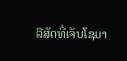ລືສັດທີ່ເຈັບໂຊມາ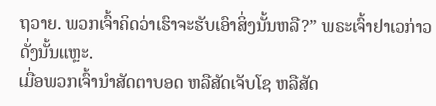ຖວາຍ. ພວກເຈົ້າຄິດວ່າເຮົາຈະຮັບເອົາສິ່ງນັ້ນຫລື?” ພຣະເຈົ້າຢາເວກ່າວດັ່ງນັ້ນແຫຼະ.
ເມື່ອພວກເຈົ້ານຳສັດຕາບອດ ຫລືສັດເຈັບໂຊ ຫລືສັດ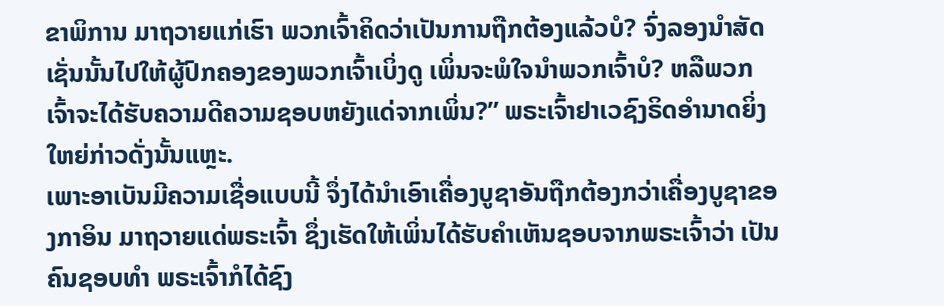ຂາພິການ ມາຖວາຍແກ່ເຮົາ ພວກເຈົ້າຄິດວ່າເປັນການຖືກຕ້ອງແລ້ວບໍ? ຈົ່ງລອງນຳສັດເຊັ່ນນັ້ນໄປໃຫ້ຜູ້ປົກຄອງຂອງພວກເຈົ້າເບິ່ງດູ ເພິ່ນຈະພໍໃຈນຳພວກເຈົ້າບໍ? ຫລືພວກເຈົ້າຈະໄດ້ຮັບຄວາມດີຄວາມຊອບຫຍັງແດ່ຈາກເພິ່ນ?” ພຣະເຈົ້າຢາເວຊົງຣິດອຳນາດຍິ່ງໃຫຍ່ກ່າວດັ່ງນັ້ນແຫຼະ.
ເພາະອາເບັນມີຄວາມເຊື່ອແບບນີ້ ຈຶ່ງໄດ້ນຳເອົາເຄື່ອງບູຊາອັນຖືກຕ້ອງກວ່າເຄື່ອງບູຊາຂອງກາອິນ ມາຖວາຍແດ່ພຣະເຈົ້າ ຊຶ່ງເຮັດໃຫ້ເພິ່ນໄດ້ຮັບຄຳເຫັນຊອບຈາກພຣະເຈົ້າວ່າ ເປັນຄົນຊອບທຳ ພຣະເຈົ້າກໍໄດ້ຊົງ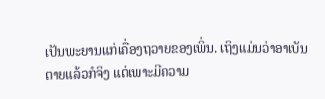ເປັນພະຍານແກ່ເຄື່ອງຖວາຍຂອງເພິ່ນ. ເຖິງແມ່ນວ່າອາເບັນຕາຍແລ້ວກໍຈິງ ແຕ່ເພາະມີຄວາມ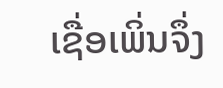ເຊື່ອເພິ່ນຈຶ່ງ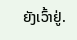ຍັງເວົ້າຢູ່.